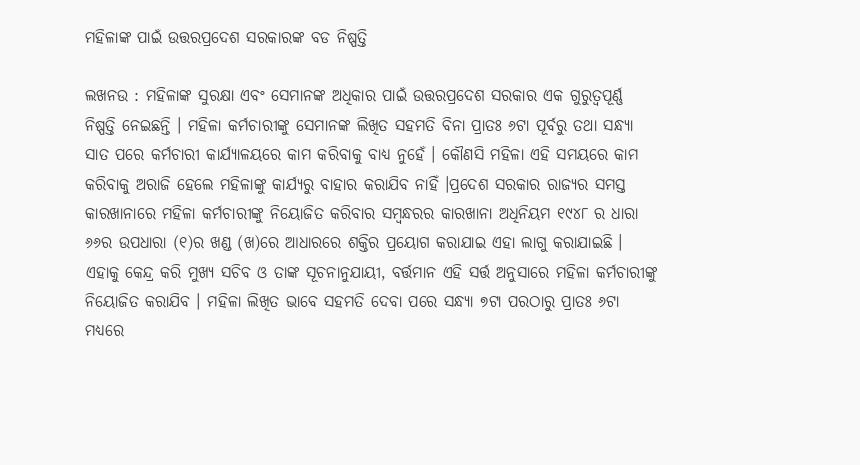ମହିଳାଙ୍କ ପାଇଁ ଉତ୍ତରପ୍ରଦେଶ ସରକାରଙ୍କ ବଡ ନିଷ୍ପତ୍ତି

ଲଖନଉ : ମହିଳାଙ୍କ ସୁରକ୍ଷା ଏବଂ ସେମାନଙ୍କ ଅଧିକାର ପାଇଁ ଉତ୍ତରପ୍ରଦେଶ ସରକାର ଏକ ଗୁରୁତ୍ୱପୂର୍ଣ୍ଣ ନିଷ୍ପତ୍ତି ନେଇଛନ୍ତି । ମହିଳା କର୍ମଚାରୀଙ୍କୁ ସେମାନଙ୍କ ଲିଖିତ ସହମତି ବିନା ପ୍ରାତଃ ୬ଟା ପୂର୍ବରୁ ତଥା ସନ୍ଧ୍ୟା ସାତ ପରେ କର୍ମଚାରୀ କାର୍ଯ୍ୟାଳୟରେ କାମ କରିବାକୁ ବାଧ୍ୟ ନୁହେଁ । କୌଣସି ମହିଳା ଏହି ସମୟରେ କାମ କରିବାକୁ ଅରାଜି ହେଲେ ମହିଳାଙ୍କୁ କାର୍ଯ୍ୟରୁ ବାହାର କରାଯିବ ନାହିଁ ।ପ୍ରଦେଶ ସରକାର ରାଜ୍ୟର ସମସ୍ତ କାରଖାନାରେ ମହିଳା କର୍ମଚାରୀଙ୍କୁ ନିୟୋଜିତ କରିବାର ସମ୍ବନ୍ଧରର କାରଖାନା ଅଧିନିୟମ ୧୯୪୮ ର ଧାରା ୬୬ର ଉପଧାରା (୧)ର ଖଣ୍ଡ (ଖ)ରେ ଆଧାରରେ ଶକ୍ତିର ପ୍ରୟୋଗ କରାଯାଇ ଏହା ଲାଗୁ କରାଯାଇଛି ।
ଏହାକୁ କେନ୍ଦ୍ର କରି ମୁଖ୍ୟ ସଚିବ ଓ ତାଙ୍କ ସୂଚନାନୁଯାୟୀ, ବର୍ତ୍ତମାନ ଏହି ସର୍ତ୍ତ ଅନୁସାରେ ମହିଳା କର୍ମଚାରୀଙ୍କୁ ନିୟୋଜିତ କରାଯିବ । ମହିଳା ଲିଖିତ ଭାବେ ସହମତି ଦେବା ପରେ ସନ୍ଧ୍ୟା ୭ଟା ପରଠାରୁ ପ୍ରାତଃ ୬ଟା ମଧ୍ୟରେ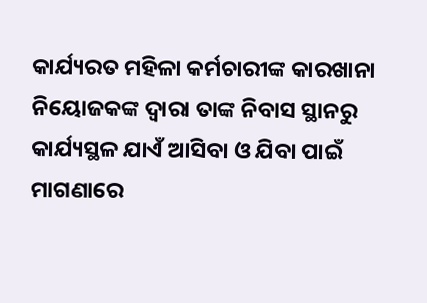କାର୍ଯ୍ୟରତ ମହିଳା କର୍ମଚାରୀଙ୍କ କାରଖାନା ନିୟୋଜକଙ୍କ ଦ୍ୱାରା ତାଙ୍କ ନିବାସ ସ୍ଥାନରୁ କାର୍ଯ୍ୟସ୍ଥଳ ଯାଏଁ ଆସିବା ଓ ଯିବା ପାଇଁ ମାଗଣାରେ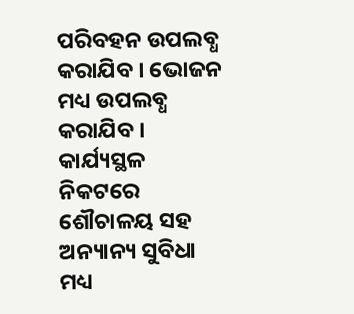ପରିବହନ ଉପଲବ୍ଧ କରାଯିବ । ଭୋଜନ ମଧ୍ୟ ଉପଲବ୍ଧ କରାଯିବ । କାର୍ଯ୍ୟସ୍ଥଳ ନିକଟରେ ଶୌଚାଳୟ ସହ ଅନ୍ୟାନ୍ୟ ସୁବିଧା ମଧ୍ୟ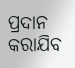ପ୍ରଦାନ କରାଯିବ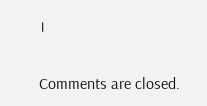।

Comments are closed.